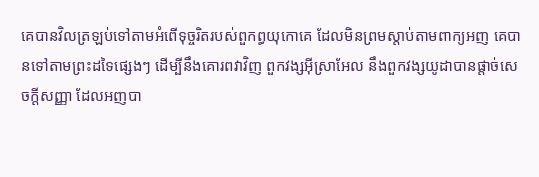គេបានវិលត្រឡប់ទៅតាមអំពើទុច្ចរិតរបស់ពួកព្ធយុកោគេ ដែលមិនព្រមស្តាប់តាមពាក្យអញ គេបានទៅតាមព្រះដទៃផ្សេងៗ ដើម្បីនឹងគោរពវាវិញ ពួកវង្សអ៊ីស្រាអែល នឹងពួកវង្សយូដាបានផ្តាច់សេចក្ដីសញ្ញា ដែលអញបា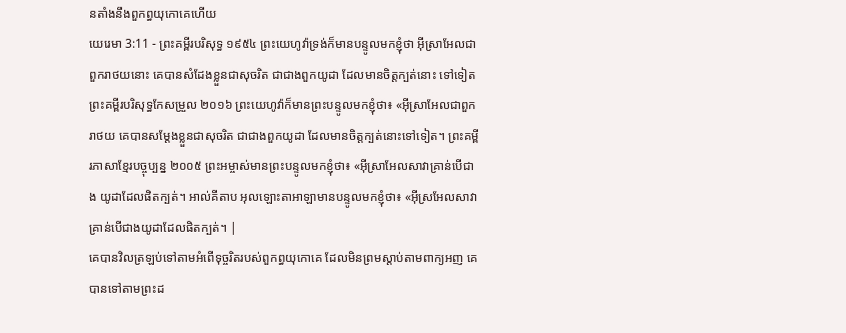នតាំងនឹងពួកព្ធយុកោគេហើយ
យេរេមា 3:11 - ព្រះគម្ពីរបរិសុទ្ធ ១៩៥៤ ព្រះយេហូវ៉ាទ្រង់ក៏មានបន្ទូលមកខ្ញុំថា អ៊ីស្រាអែលជាពួករាថយនោះ គេបានសំដែងខ្លួនជាសុចរិត ជាជាងពួកយូដា ដែលមានចិត្តក្បត់នោះ ទៅទៀត ព្រះគម្ពីរបរិសុទ្ធកែសម្រួល ២០១៦ ព្រះយេហូវ៉ាក៏មានព្រះបន្ទូលមកខ្ញុំថា៖ «អ៊ីស្រាអែលជាពួករាថយ គេបានសម្ដែងខ្លួនជាសុចរិត ជាជាងពួកយូដា ដែលមានចិត្តក្បត់នោះទៅទៀត។ ព្រះគម្ពីរភាសាខ្មែរបច្ចុប្បន្ន ២០០៥ ព្រះអម្ចាស់មានព្រះបន្ទូលមកខ្ញុំថា៖ «អ៊ីស្រាអែលសាវាគ្រាន់បើជាង យូដាដែលផិតក្បត់។ អាល់គីតាប អុលឡោះតាអាឡាមានបន្ទូលមកខ្ញុំថា៖ «អ៊ីស្រអែលសាវាគ្រាន់បើជាងយូដាដែលផិតក្បត់។ |
គេបានវិលត្រឡប់ទៅតាមអំពើទុច្ចរិតរបស់ពួកព្ធយុកោគេ ដែលមិនព្រមស្តាប់តាមពាក្យអញ គេបានទៅតាមព្រះដ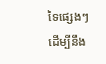ទៃផ្សេងៗ ដើម្បីនឹង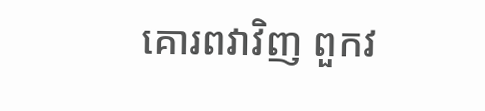គោរពវាវិញ ពួកវ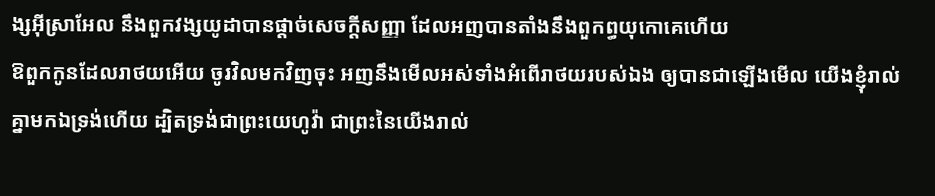ង្សអ៊ីស្រាអែល នឹងពួកវង្សយូដាបានផ្តាច់សេចក្ដីសញ្ញា ដែលអញបានតាំងនឹងពួកព្ធយុកោគេហើយ
ឱពួកកូនដែលរាថយអើយ ចូរវិលមកវិញចុះ អញនឹងមើលអស់ទាំងអំពើរាថយរបស់ឯង ឲ្យបានជាឡើងមើល យើងខ្ញុំរាល់គ្នាមកឯទ្រង់ហើយ ដ្បិតទ្រង់ជាព្រះយេហូវ៉ា ជាព្រះនៃយើងរាល់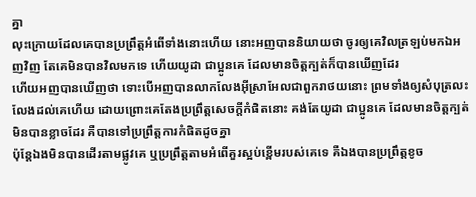គ្នា
លុះក្រោយដែលគេបានប្រព្រឹត្តអំពើទាំងនោះហើយ នោះអញបាននិយាយថា ចូរឲ្យគេវិលត្រឡប់មកឯអញវិញ តែគេមិនបានវិលមកទេ ហើយយូដា ជាប្អូនគេ ដែលមានចិត្តក្បត់ក៏បានឃើញដែរ
ហើយអញបានឃើញថា ទោះបើអញបានលាកលែងអ៊ីស្រាអែលជាពួករាថយនោះ ព្រមទាំងឲ្យសំបុត្រលះលែងដល់គេហើយ ដោយព្រោះគេតែងប្រព្រឹត្តសេចក្ដីកំផិតនោះ គង់តែយូដា ជាប្អូនគេ ដែលមានចិត្តក្បត់មិនបានខ្លាចដែរ គឺបានទៅប្រព្រឹត្តការកំផិតដូចគ្នា
ប៉ុន្តែឯងមិនបានដើរតាមផ្លូវគេ ឬប្រព្រឹត្តតាមអំពើគួរស្អប់ខ្ពើមរបស់គេទេ គឺឯងបានប្រព្រឹត្តខូច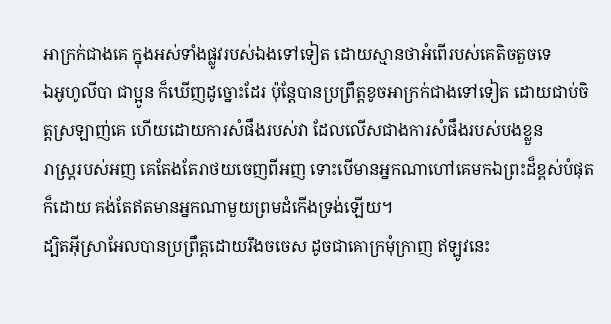អាក្រក់ជាងគេ ក្នុងអស់ទាំងផ្លូវរបស់ឯងទៅទៀត ដោយស្មានថាអំពើរបស់គេតិចតួចទេ
ឯអូហូលីបា ជាប្អូន ក៏ឃើញដូច្នោះដែរ ប៉ុន្តែបានប្រព្រឹត្តខូចអាក្រក់ជាងទៅទៀត ដោយជាប់ចិត្តស្រឡាញ់គេ ហើយដោយការសំផឹងរបស់វា ដែលលើសជាងការសំផឹងរបស់បងខ្លួន
រាស្ត្ររបស់អញ គេតែងតែរាថយចេញពីអញ ទោះបើមានអ្នកណាហៅគេមកឯព្រះដ៏ខ្ពស់បំផុតក៏ដោយ គង់តែឥតមានអ្នកណាមួយព្រមដំកើងទ្រង់ឡើយ។
ដ្បិតអ៊ីស្រាអែលបានប្រព្រឹត្តដោយរឹងចចេស ដូចជាគោក្រមុំក្រាញ ឥឡូវនេះ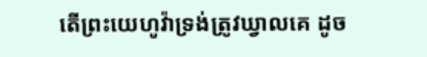តើព្រះយេហូវ៉ាទ្រង់ត្រូវឃ្វាលគេ ដូច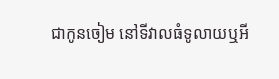ជាកូនចៀម នៅទីវាលធំទូលាយឬអី